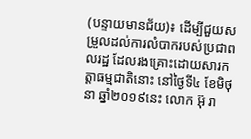(បន្ទាយមានជ័យ)៖ ដើម្បីជួយសម្រួលដល់ការលំបាករបស់ប្រជាពលរដ្ឋ ដែលរងគ្រោះដោយសារកត្តាធម្មជាតិនោះ នៅថ្ងៃទី៤ ខែមិថុនា ឆ្នាំ២០១៩នេះ លោក អ៊ុ រា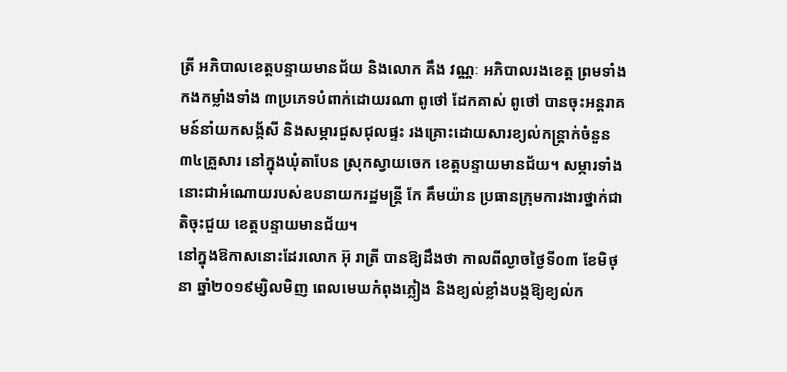ត្រី អភិបាលខេត្តបន្ទាយមានជ័យ និងលោក គឹង វណ្ណៈ អភិបាលរងខេត្ត ព្រមទាំងកងកម្លាំងទាំង ៣ប្រភេទបំពាក់ដោយរណា ពូថៅ ដែកគាស់ ពូថៅ បានចុះអន្តរាគមន៍នាំយកសង្ក័សី និងសម្ភារជួសជុលផ្ទះ រងគ្រោះដោយសារខ្យល់កន្ត្រាក់ចំនួន ៣៤គ្រួសារ នៅក្នុងឃុំតាបែន ស្រុកស្វាយចេក ខេត្តបន្ទាយមានជ័យ។ សម្ភារទាំងនោះជាអំណោយរបស់ឧបនាយករដ្ឋមន្រ្តី កែ គឹមយ៉ាន ប្រធានក្រុមការងារថ្នាក់ជាតិចុះជួយ ខេត្តបន្ទាយមានជ័យ។
នៅក្នុងឱកាសនោះដែរលោក អ៊ុ រាត្រី បានឱ្យដឹងថា កាលពីល្ងាចថ្ងៃទី០៣ ខែមិថុនា ឆ្នាំ២០១៩ម្សិលមិញ ពេលមេឃកំពុងភ្លៀង និងខ្យល់ខ្លាំងបង្កឱ្យខ្យល់ក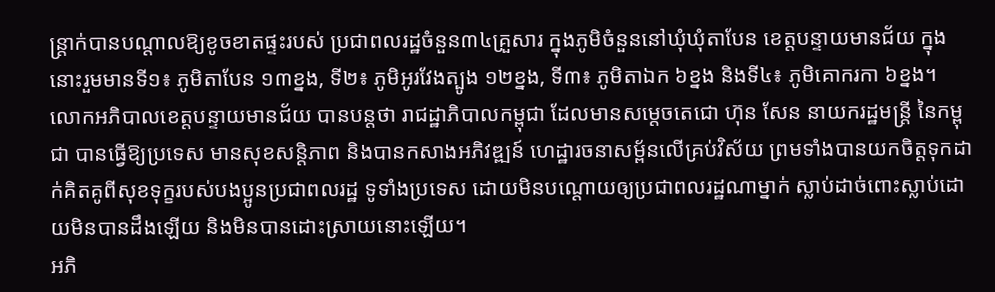ន្រ្តាក់បានបណ្តាលឱ្យខូចខាតផ្ទះរបស់ ប្រជាពលរដ្ឋចំនួន៣៤គ្រួសារ ក្នុងភូមិចំនួននៅឃុំឃុំតាបែន ខេត្តបន្ទាយមានជ័យ ក្នុងនោះរួមមានទី១៖ ភូមិតាបែន ១៣ខ្នង, ទី២៖ ភូមិអូរវែងត្បូង ១២ខ្នង, ទី៣៖ ភូមិតាឯក ៦ខ្នង និងទី៤៖ ភូមិគោករកា ៦ខ្នង។
លោកអភិបាលខេត្តបន្ទាយមានជ័យ បានបន្តថា រាជដ្ឋាភិបាលកម្ពុជា ដែលមានសម្តេចតេជោ ហ៊ុន សែន នាយករដ្ឋមន្ត្រី នៃកម្ពុជា បានធ្វើឱ្យប្រទេស មានសុខសន្តិភាព និងបានកសាងអភិវឌ្ឍន៍ ហេដ្ឋារចនាសម្ព័នលើគ្រប់វិស័យ ព្រមទាំងបានយកចិត្តទុកដាក់គិតគូពីសុខទុក្ខរបស់បងប្អូនប្រជាពលរដ្ឋ ទូទាំងប្រទេស ដោយមិនបណ្តោយឲ្យប្រជាពលរដ្ឋណាម្នាក់ ស្លាប់ដាច់ពោះស្លាប់ដោយមិនបានដឹងឡើយ និងមិនបានដោះស្រាយនោះឡើយ។
អភិ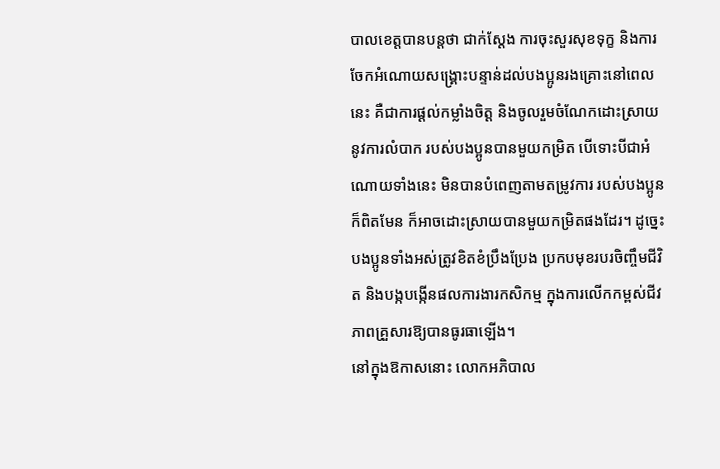បាលខេត្តបានបន្តថា ជាក់ស្តែង ការចុះសួរសុខទុក្ខ និងការចែកអំណោយសង្គ្រោះបន្ទាន់ដល់បងប្អូនរងគ្រោះនៅពេលនេះ គឺជាការផ្តល់កម្លាំងចិត្ត និងចូលរួមចំណែកដោះស្រាយនូវការលំបាក របស់បងប្អូនបានមួយកម្រិត បើទោះបីជាអំណោយទាំងនេះ មិនបានបំពេញតាមតម្រូវការ របស់បងប្អូនក៏ពិតមែន ក៏អាចដោះស្រាយបានមួយកម្រិតផងដែរ។ ដូច្នេះបងប្អូនទាំងអស់ត្រូវខិតខំប្រឹងប្រែង ប្រកបមុខរបរចិញ្ចឹមជីវិត និងបង្កបង្កើនផលការងារកសិកម្ម ក្នុងការលើកកម្ពស់ជីវភាពគ្រួសារឱ្យបានធូរធាឡើង។
នៅក្នុងឱកាសនោះ លោកអភិបាល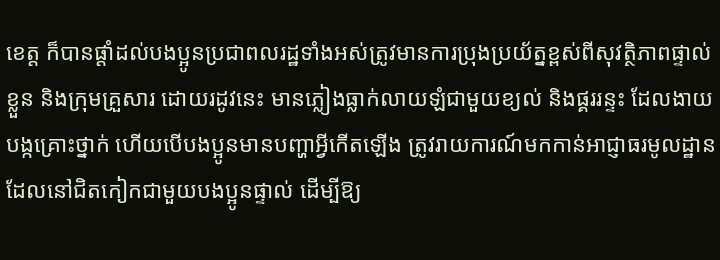ខេត្ត ក៏បានផ្តាំដល់បងប្អូនប្រជាពលរដ្ឋទាំងអស់ត្រូវមានការប្រុងប្រយ័ត្នខ្ពស់ពីសុវត្ថិភាពផ្ទាល់ខ្លួន និងក្រុមគ្រួសារ ដោយរដូវនេះ មានភ្លៀងធ្លាក់លាយឡំជាមួយខ្យល់ និងផ្គររន្ទះ ដែលងាយបង្កគ្រោះថ្នាក់ ហើយបើបងប្អូនមានបញ្ហាអ្វីកើតឡើង ត្រូវរាយការណ៍មកកាន់អាជ្ញាធរមូលដ្ឋាន ដែលនៅជិតកៀកជាមួយបងប្អូនផ្ទាល់ ដើម្បីឱ្យ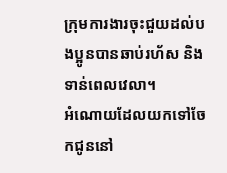ក្រុមការងារចុះជួយដល់បងប្អូនបានឆាប់រហ័ស និងទាន់ពេលវេលា។
អំណោយដែលយកទៅចែកជូននៅ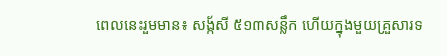ពេលនេះរួមមាន៖ សង្ក័សី ៥១៣សន្លឹក ហើយក្នុងមួយគ្រួសារទ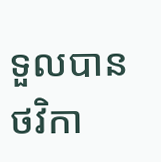ទួលបានថវិកា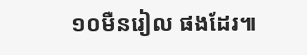១០មឺនរៀល ផងដែរ៕